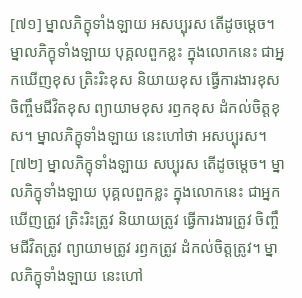[៧១] ម្នាលភិក្ខុទាំងឡាយ អសប្បុរស តើដូចម្តេច។ ម្នាលភិក្ខុទាំងឡាយ បុគ្គលពួកខ្លះ ក្នុងលោកនេះ ជាអ្នកឃើញខុស ត្រិះរិះខុស និយាយខុស ធ្វើការងារខុស ចិញ្ចឹមជីវិតខុស ព្យាយាមខុស រឭកខុស ដំកល់ចិត្តខុស។ ម្នាលភិក្ខុទាំងឡាយ នេះហៅថា អសប្បុរស។
[៧២] ម្នាលភិក្ខុទាំងឡាយ សប្បុរស តើដូចម្តេច។ ម្នាលភិក្ខុទាំងឡាយ បុគ្គលពួកខ្លះ ក្នុងលោកនេះ ជាអ្នកឃើញត្រូវ ត្រិះរិះត្រូវ និយាយត្រូវ ធ្វើការងារត្រូវ ចិញ្ចឹមជីវិតត្រូវ ព្យាយាមត្រូវ រឭកត្រូវ ដំកល់ចិត្តត្រូវ។ ម្នាលភិក្ខុទាំងឡាយ នេះហៅ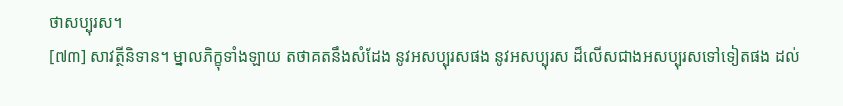ថាសប្បុរស។
[៧៣] សាវត្ថីនិទាន។ ម្នាលភិក្ខុទាំងឡាយ តថាគតនឹងសំដែង នូវអសប្បុរសផង នូវអសប្បុរស ដ៏លើសជាងអសប្បុរសទៅទៀតផង ដល់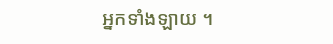អ្នកទាំងឡាយ ។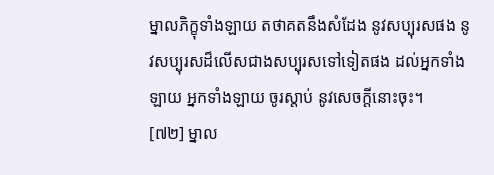ម្នាលភិក្ខុទាំងឡាយ តថាគតនឹងសំដែង នូវសប្បុរសផង នូវសប្បុរសដ៏លើសជាងសប្បុរសទៅទៀតផង ដល់អ្នកទាំងឡាយ អ្នកទាំងឡាយ ចូរស្តាប់ នូវសេចក្តីនោះចុះ។
[៧២] ម្នាល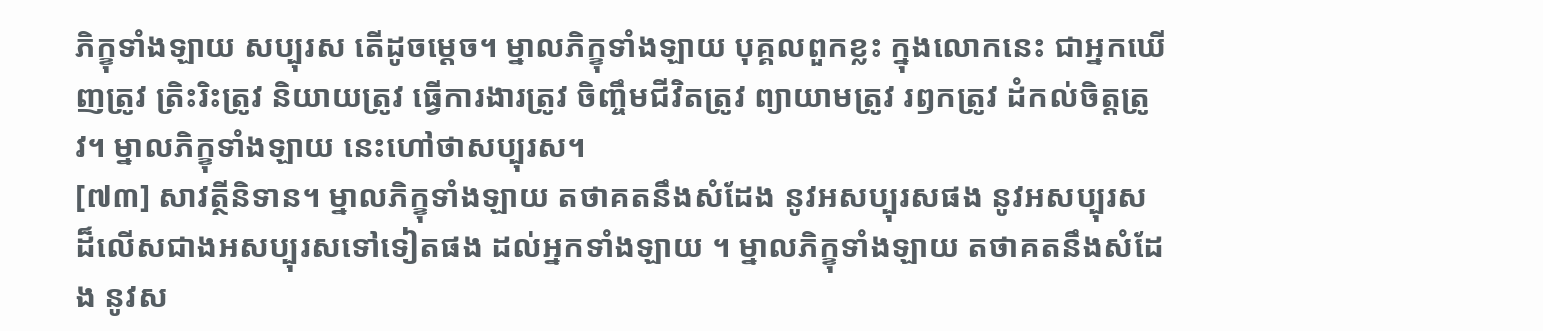ភិក្ខុទាំងឡាយ សប្បុរស តើដូចម្តេច។ ម្នាលភិក្ខុទាំងឡាយ បុគ្គលពួកខ្លះ ក្នុងលោកនេះ ជាអ្នកឃើញត្រូវ ត្រិះរិះត្រូវ និយាយត្រូវ ធ្វើការងារត្រូវ ចិញ្ចឹមជីវិតត្រូវ ព្យាយាមត្រូវ រឭកត្រូវ ដំកល់ចិត្តត្រូវ។ ម្នាលភិក្ខុទាំងឡាយ នេះហៅថាសប្បុរស។
[៧៣] សាវត្ថីនិទាន។ ម្នាលភិក្ខុទាំងឡាយ តថាគតនឹងសំដែង នូវអសប្បុរសផង នូវអសប្បុរស ដ៏លើសជាងអសប្បុរសទៅទៀតផង ដល់អ្នកទាំងឡាយ ។ ម្នាលភិក្ខុទាំងឡាយ តថាគតនឹងសំដែង នូវស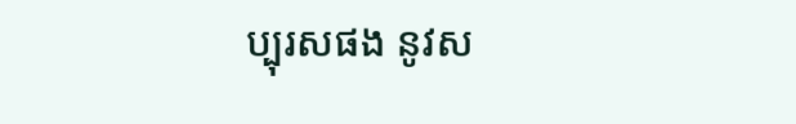ប្បុរសផង នូវស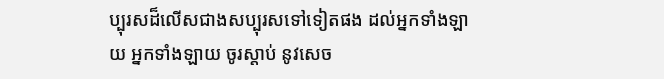ប្បុរសដ៏លើសជាងសប្បុរសទៅទៀតផង ដល់អ្នកទាំងឡាយ អ្នកទាំងឡាយ ចូរស្តាប់ នូវសេច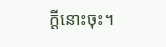ក្តីនោះចុះ។